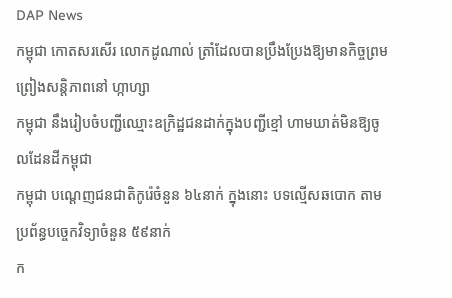DAP News
កម្ពុជា កោតសរសើរ លោកដូណាល់ ត្រាំដែលបានប្រឹងប្រែងឱ្យមានកិច្ចព្រមព្រៀងសន្តិភាពនៅ ហ្កាហ្សា
កម្ពុជា នឹងរៀបចំបញ្ជីឈ្មោះឧក្រិដ្ឋជនដាក់ក្នុងបញ្ជីខ្មៅ ហាមឃាត់មិនឱ្យចូលដែនដីកម្ពុជា
កម្ពុជា បណ្តេញជនជាតិកូរ៉េចំនួន ៦៤នាក់ ក្នុងនោះ បទល្មើសឆបោក តាមប្រព័ន្ធបច្ចេកវិទ្យាចំនួន ៥៩នាក់
ក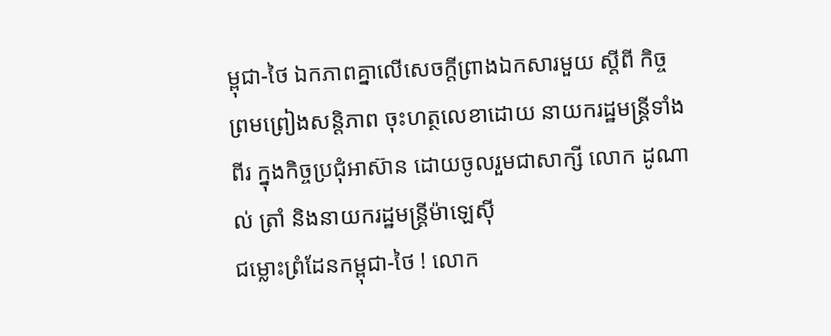ម្ពុជា-ថៃ ឯកភាពគ្នាលើសេចក្តីព្រាងឯកសារមួយ ស្តីពី កិច្ចព្រមព្រៀងសន្តិភាព ចុះហត្ថលេខាដោយ នាយករដ្ឋមន្រ្តីទាំងពីរ ក្នុងកិច្ចប្រជុំអាស៊ាន ដោយចូលរួមជាសាក្សី លោក ដូណាល់ ត្រាំ និងនាយករដ្ឋមន្រ្តីម៉ាឡេស៊ី
ជម្លោះព្រំដែនកម្ពុជា-ថៃ ! លោក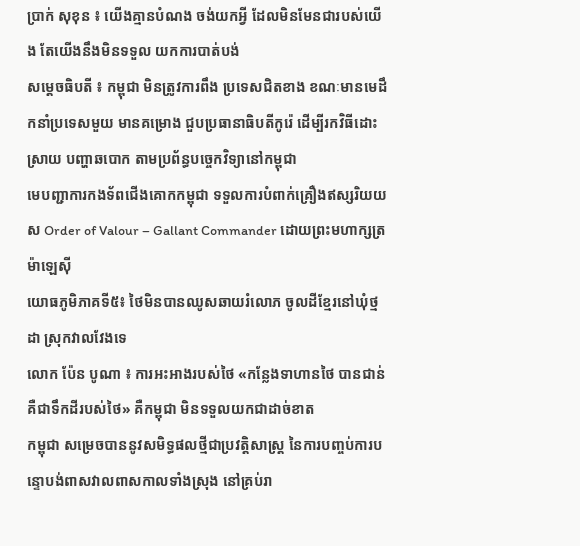ប្រាក់ សុខុន ៖ យើងគ្មានបំណង ចង់យកអ្វី ដែលមិនមែនជារបស់យើង តែយើងនឹងមិនទទួល យកការបាត់បង់
សម្ដេចធិបតី ៖ កម្ពុជា មិនត្រូវការពឹង ប្រទេសជិតខាង ខណៈមានមេដឹកនាំប្រទេសមួយ មានគម្រោង ជួបប្រធានាធិបតីកូរ៉េ ដើម្បីរកវិធីដោះស្រាយ បញ្ហាឆបោក តាមប្រព័ន្ធបច្ចេកវិទ្យានៅកម្ពុជា
មេបញ្ជាការកងទ័ពជើងគោកកម្ពុជា ទទួលការបំពាក់គ្រឿងឥស្សរិយយស Order of Valour – Gallant Commander ដោយព្រះមហាក្សត្រម៉ាឡេស៊ី
យោធភូមិភាគទី៥៖ ថៃមិនបានឈូសឆាយរំលោភ ចូលដីខ្មែរនៅឃុំថ្មដា ស្រុកវាលវែងទេ
លោក ប៉ែន បូណា ៖ ការអះអាងរបស់ថៃ «កន្លែងទាហានថៃ បានជាន់គឺជាទឹកដីរបស់ថៃ» គឺកម្ពុជា មិនទទួលយកជាដាច់ខាត
កម្ពុជា សម្រេចបាននូវសមិទ្ធផលថ្មីជាប្រវត្តិសាស្ដ្រ នៃការបញ្ចប់ការបន្ទោបង់ពាសវាលពាសកាលទាំងស្រុង នៅគ្រប់រា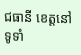ជធានី ខេត្តនៅទូទាំ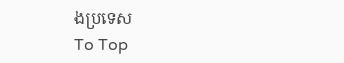ងប្រទេស
To Top